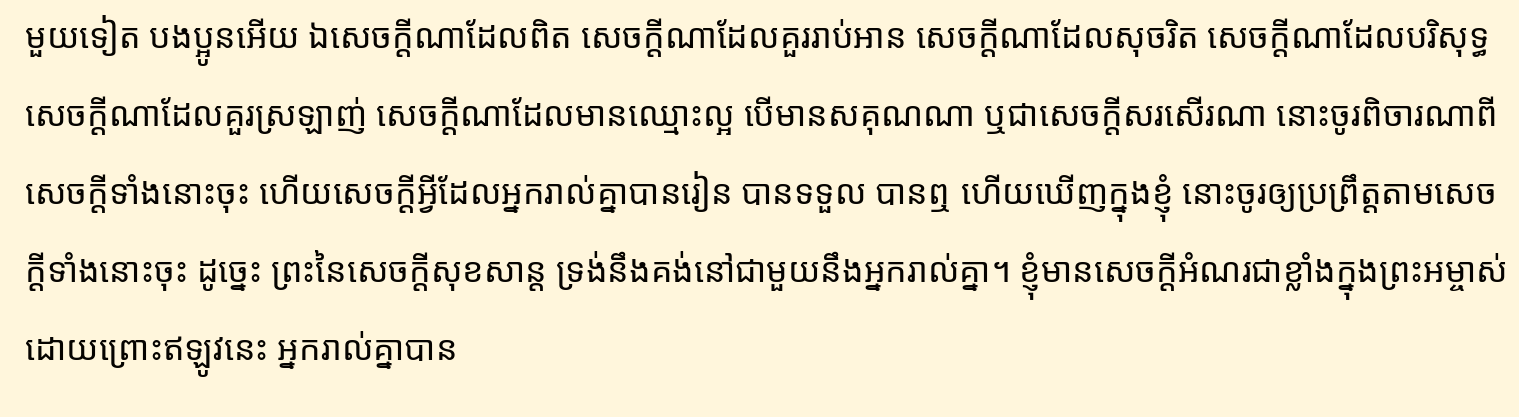មួយទៀត បងប្អូនអើយ ឯសេចក្ដីណាដែលពិត សេចក្ដីណាដែលគួររាប់អាន សេចក្ដីណាដែលសុចរិត សេចក្ដីណាដែលបរិសុទ្ធ សេចក្ដីណាដែលគួរស្រឡាញ់ សេចក្ដីណាដែលមានឈ្មោះល្អ បើមានសគុណណា ឬជាសេចក្ដីសរសើរណា នោះចូរពិចារណាពីសេចក្ដីទាំងនោះចុះ ហើយសេចក្ដីអ្វីដែលអ្នករាល់គ្នាបានរៀន បានទទួល បានឮ ហើយឃើញក្នុងខ្ញុំ នោះចូរឲ្យប្រព្រឹត្តតាមសេចក្ដីទាំងនោះចុះ ដូច្នេះ ព្រះនៃសេចក្ដីសុខសាន្ត ទ្រង់នឹងគង់នៅជាមួយនឹងអ្នករាល់គ្នា។ ខ្ញុំមានសេចក្ដីអំណរជាខ្លាំងក្នុងព្រះអម្ចាស់ ដោយព្រោះឥឡូវនេះ អ្នករាល់គ្នាបាន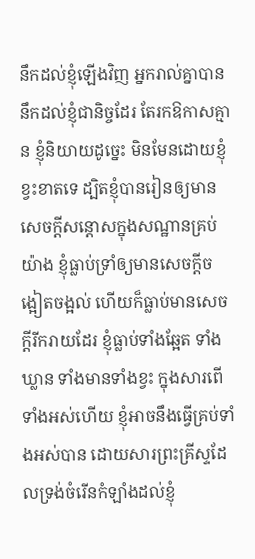នឹកដល់ខ្ញុំឡើងវិញ អ្នករាល់គ្នាបាននឹកដល់ខ្ញុំជានិច្ចដែរ តែរកឱកាសគ្មាន ខ្ញុំនិយាយដូច្នេះ មិនមែនដោយខ្ញុំខ្វះខាតទេ ដ្បិតខ្ញុំបានរៀនឲ្យមានសេចក្ដីសន្តោសក្នុងសណ្ឋានគ្រប់យ៉ាង ខ្ញុំធ្លាប់ទ្រាំឲ្យមានសេចក្ដីចង្អៀតចង្អល់ ហើយក៏ធ្លាប់មានសេចក្ដីរីករាយដែរ ខ្ញុំធ្លាប់ទាំងឆ្អែត ទាំងឃ្លាន ទាំងមានទាំងខ្វះ ក្នុងសារពើទាំងអស់ហើយ ខ្ញុំអាចនឹងធ្វើគ្រប់ទាំងអស់បាន ដោយសារព្រះគ្រីស្ទដែលទ្រង់ចំរើនកំឡាំងដល់ខ្ញុំ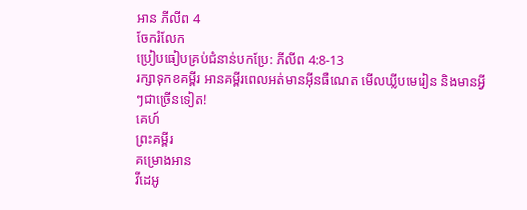អាន ភីលីព 4
ចែករំលែក
ប្រៀបធៀបគ្រប់ជំនាន់បកប្រែ: ភីលីព 4:8-13
រក្សាទុកខគម្ពីរ អានគម្ពីរពេលអត់មានអ៊ីនធឺណេត មើលឃ្លីបមេរៀន និងមានអ្វីៗជាច្រើនទៀត!
គេហ៍
ព្រះគម្ពីរ
គម្រោងអាន
វីដេអូ